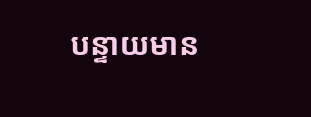បន្ទាយមាន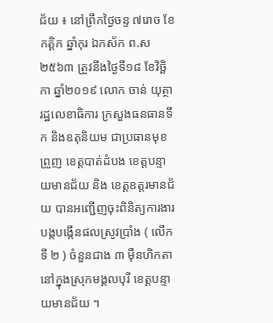ជ័យ ៖ នៅព្រឹកថ្ងៃចន្ទ ៧រោច ខែកត្តិក ឆ្នាំកុរ ឯកស័ក ព.ស ២៥៦៣ ត្រូវនឹងថ្ងៃទី១៨ ខែវិច្ឆិកា ឆ្នាំ២០១៩ លោក ចាន់ យុត្ថា រដ្ឋលេខាធិការ ក្រសួងធនធានទឹក និងឧតុនិយម ជាប្រធានមុខព្រួញ ខេត្តបាត់ដំបង ខេត្តបន្ទាយមានជ័យ និង ខេត្តឧត្តរមានជ័យ បានអញ្ជើញចុះពិនិត្យការងារ បង្កបង្កើនផលស្រូវប្រាំង ( លើកទី ២ ) ចំនួនជាង ៣ ម៉ឺនហិកតា នៅក្នុងស្រុកមង្គលបុរី ខេត្តបន្ទាយមានជ័យ ។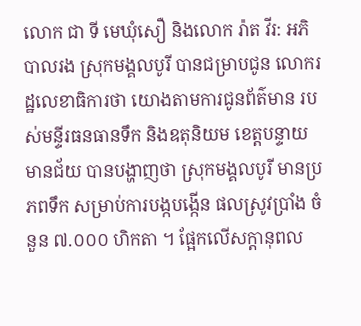លោក ជា ទី មេឃុំសឿ និងលោក រ៉ាត វីរ: អភិបាលរង ស្រុកមង្គលបូរី បានជម្រាបជូន លោករដ្ឋលេខាធិការថា យោងតាមការជូនព័ត៌មាន របស់មន្ទីរធនធានទឹក និងឧតុនិយម ខេត្តបន្ទាយមានជ័យ បានបង្ហាញថា ស្រុកមង្គលបូរី មានប្រភពទឹក សម្រាប់ការបង្កបង្កើន ផលស្រូវប្រាំង ចំនួន ៧.០០០ ហិកតា ។ ផ្អែកលើសក្តានុពល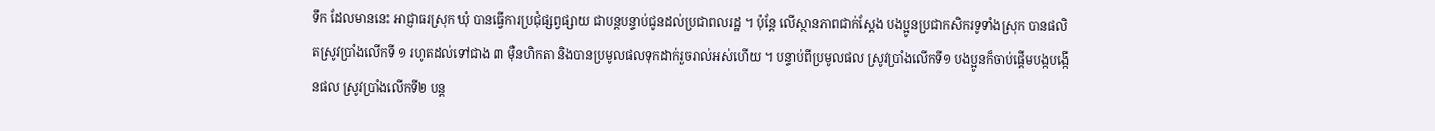ទឹក ដែលមាននេះ អាជ្ញាធរស្រុក ឃុំ បានធ្វើការប្រជុំផ្សព្វផ្សាយ ជាបន្តបន្ទាប់ជូនដល់ប្រជាពលរដ្ឋ ។ ប៉ុន្តែ លើស្ថានភាពជាក់ស្ដែង បងប្អូនប្រជាកសិករទូទាំងស្រុក បានផលិតស្រូវប្រាំងលើកទី ១ រហូតដល់ទៅជាង ៣ ម៉ឺនហិកតា និងបានប្រមូលផលទុកដាក់រួចរាល់អស់ហើយ ។ បន្ទាប់ពីប្រមូលផល ស្រូវប្រាំងលើកទី១ បងប្អូនក៏ចាប់ផ្ដើមបង្កបង្កើនផល ស្រូវប្រាំងលើកទី២ បន្ត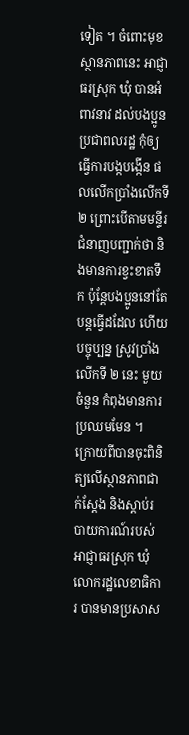ទៀត ។ ចំពោះមុខស្ថានភាពនេះ អាជ្ញាធរស្រុក ឃុំ បានអំពាវនាវ ដល់បងប្អូនប្រជាពលរដ្ឋ កុំឲ្យធ្វើការបង្កបង្កើន ផលលើកប្រាំងលើកទី២ ព្រោះបើតាមមន្ទីរ ជំនាញបញ្ជាក់ថា និងមានការខ្វះខាតទឹក ប៉ុន្តែបងប្អូននៅតែបន្តធ្វើដដែល ហើយបច្ចុប្បន្ន ស្រូវប្រាំងលើកទី ២ នេះ មួយចំនួន កំពុងមានការប្រឈមមែន ។
ក្រោយពីបានចុះពិនិត្យលើស្ថានភាពជាក់ស្ដែង និងស្ដាប់របាយការណ៍របស់អាជ្ញាធរស្រុក ឃុំ លោករដ្ឋលេខាធិការ បានមានប្រសាស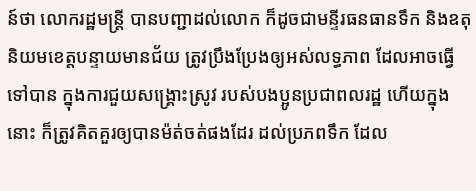ន៍ថា លោករដ្ឋមន្ត្រី បានបញ្ជាដល់លោក ក៏ដូចជាមន្ទីរធនធានទឹក និងឧតុនិយមខេត្តបន្ទាយមានជ័យ ត្រូវប្រឹងប្រែងឲ្យអស់លទ្ធភាព ដែលអាចធ្វើទៅបាន ក្នុងការជួយសង្គ្រោះស្រូវ របស់បងប្អូនប្រជាពលរដ្ឋ ហើយក្នុងនោះ ក៏ត្រូវគិតគួរឲ្យបានម៉ត់ចត់ផងដែរ ដល់ប្រភពទឹក ដែល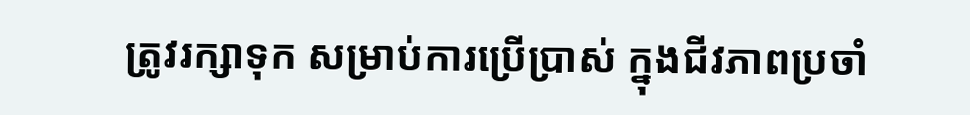ត្រូវរក្សាទុក សម្រាប់ការប្រើប្រាស់ ក្នុងជីវភាពប្រចាំ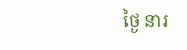ថ្ងៃ នារ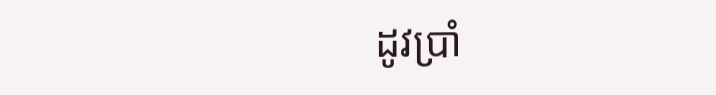ដូវប្រាំ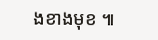ងខាងមុខ ៕